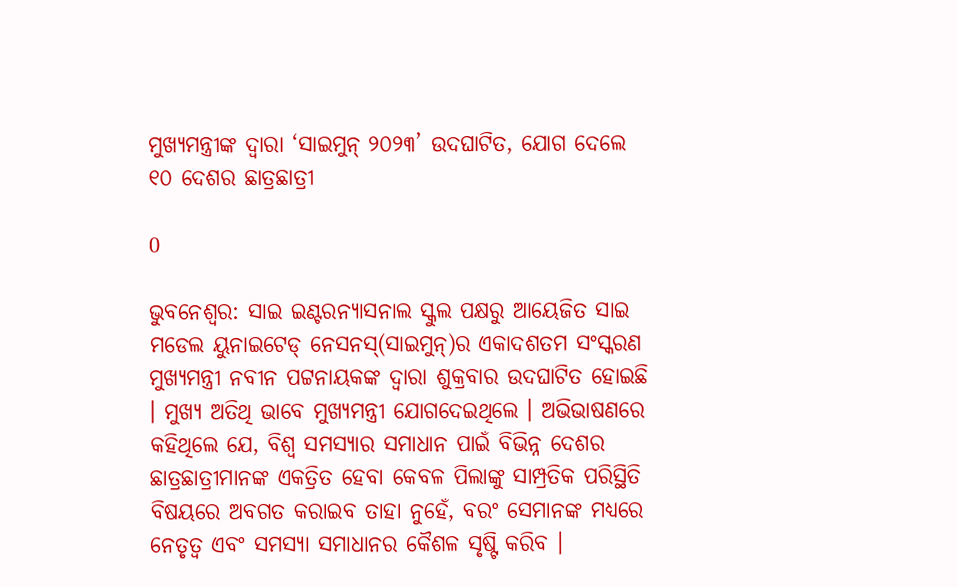ମୁଖ୍ୟମନ୍ତ୍ରୀଙ୍କ ଦ୍ୱାରା ‘ସାଇମୁନ୍ ୨୦୨୩’ ଉଦଘାଟିତ, ଯୋଗ ଦେଲେ ୧୦ ଦେଶର ଛାତ୍ରଛାତ୍ରୀ

0

ଭୁବନେଶ୍ୱର: ସାଇ ଇଣ୍ଟରନ୍ୟାସନାଲ ସ୍କୁଲ ପକ୍ଷରୁ ଆୟେଜିତ ସାଇ ମଡେଲ ୟୁନାଇଟେଡ୍ ନେସନସ୍(ସାଇମୁନ୍)ର ଏକାଦଶତମ ସଂସ୍କରଣ ମୁଖ୍ୟମନ୍ତ୍ରୀ ନବୀନ ପଟ୍ଟନାୟକଙ୍କ ଦ୍ୱାରା ଶୁକ୍ରବାର ଉଦଘାଟିତ ହୋଇଛି । ମୁଖ୍ୟ ଅତିଥି ଭାବେ ମୁଖ୍ୟମନ୍ତ୍ରୀ ଯୋଗଦେଇଥିଲେ । ଅଭିଭାଷଣରେ କହିଥିଲେ ଯେ, ବିଶ୍ୱ ସମସ୍ୟାର ସମାଧାନ ପାଇଁ ବିଭିନ୍ନ ଦେଶର ଛାତ୍ରଛାତ୍ରୀମାନଙ୍କ ଏକତ୍ରିତ ହେବା କେବଳ ପିଲାଙ୍କୁ ସାମ୍ପ୍ରତିକ ପରିସ୍ଥିତି ବିଷୟରେ ଅବଗତ କରାଇବ ତାହା ନୁହେଁ, ବରଂ ସେମାନଙ୍କ ମଧ୍ୟରେ ନେତୃତ୍ୱ ଏବଂ ସମସ୍ୟା ସମାଧାନର କୈଶଳ ସୃଷ୍ଟି କରିବ ।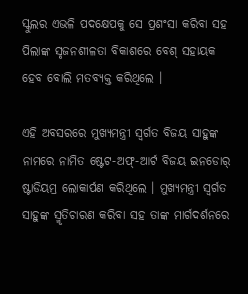ସ୍କୁଲର ଏଭଳି ପଦକ୍ଷେପକୁ ସେ ପ୍ରଶଂସା କରିବା ସହ ପିଲାଙ୍କ ସୃଜନଶୀଳତା ବିକାଶରେ ବେଶ୍ ସହାୟକ ହେବ ବୋଲି ମତବ୍ୟକ୍ତ କରିଥିଲେ ।

ଏହି ଅବସରରେ ମୁଖ୍ୟମନ୍ତ୍ରୀ ସ୍ୱର୍ଗତ ବିଜୟ ସାହୁଙ୍କ ନାମରେ ନାମିତ ଷ୍ଟେଟ-ଅଫ୍-ଆର୍ଟ ବିଜୟ ଇନଡୋର୍ ଷ୍ଟାଡିୟମ୍ର ଲୋକାର୍ପଣ କରିଥିଲେ । ମୁଖ୍ୟମନ୍ତ୍ରୀ ସ୍ୱର୍ଗତ ସାହୁଙ୍କ ସ୍ମୃତିଚାରଣ କରିବା ସହ ତାଙ୍କ ମାର୍ଗଦର୍ଶନରେ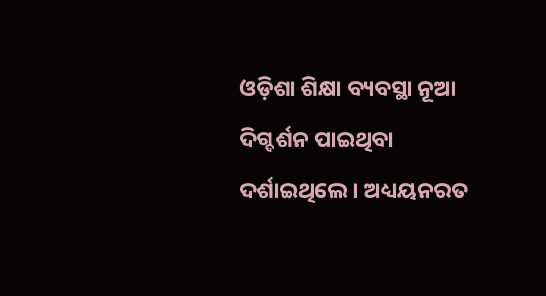ଓଡ଼ିଶା ଶିକ୍ଷା ବ୍ୟବସ୍ଥା ନୂଆ ଦିଗ୍ଦର୍ଶନ ପାଇଥିବା ଦର୍ଶାଇଥିଲେ । ଅଧ୍ୟୟନରତ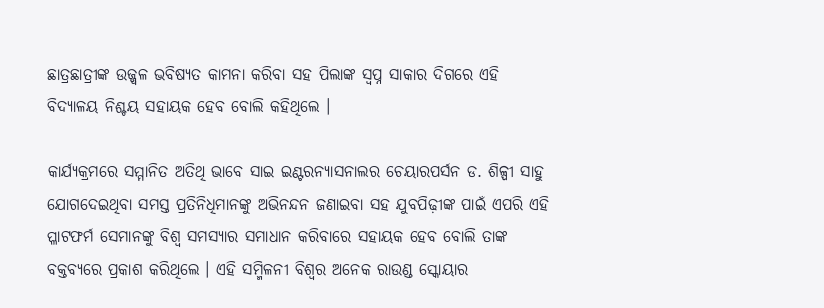ଛାତ୍ରଛାତ୍ରୀଙ୍କ ଉଜ୍ଜ୍ୱଳ ଭବିଷ୍ୟତ କାମନା କରିବା ସହ ପିଲାଙ୍କ ସ୍ୱପ୍ନ ସାକାର ଦିଗରେ ଏହି ବିଦ୍ୟାଳୟ ନିଶ୍ଚୟ ସହାୟକ ହେବ ବୋଲି କହିଥିଲେ ।

କାର୍ଯ୍ୟକ୍ରମରେ ସମ୍ମାନିତ ଅତିଥି ଭାବେ ସାଇ ଇଣ୍ଟରନ୍ୟାସନାଲର ଚେୟାରପର୍ସନ ଡ. ଶିଳ୍ପୀ ସାହୁ ଯୋଗଦେଇଥିବା ସମସ୍ତ ପ୍ରତିନିଧିମାନଙ୍କୁ ଅଭିନନ୍ଦନ ଜଣାଇବା ସହ ଯୁବପିଢ଼ୀଙ୍କ ପାଇଁ ଏପରି ଏହି ପ୍ଳାଟଫର୍ମ ସେମାନଙ୍କୁ ବିଶ୍ୱ ସମସ୍ୟାର ସମାଧାନ କରିବାରେ ସହାୟକ ହେବ ବୋଲି ତାଙ୍କ ବକ୍ତବ୍ୟରେ ପ୍ରକାଶ କରିଥିଲେ । ଏହି ସମ୍ମିଳନୀ ବିଶ୍ୱର ଅନେକ ରାଉଣ୍ଡ ସ୍କୋୟାର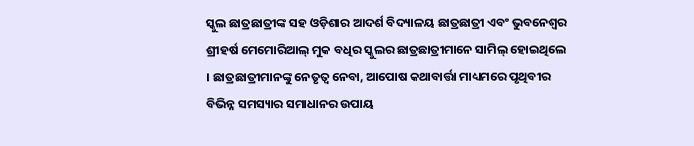ସ୍କୁଲ ଛାତ୍ରଛାତ୍ରୀଙ୍କ ସହ ଓଡ଼ିଶାର ଆଦର୍ଶ ବିଦ୍ୟାଳୟ ଛାତ୍ରଛାତ୍ରୀ ଏବଂ ଭୁବନେଶ୍ୱର ଶ୍ରୀହର୍ଷ ମେମୋରିଆଲ୍ ମୁକ ବଧିର ସ୍କୁଲର ଛାତ୍ରଛାତ୍ରୀମାନେ ସାମିଲ୍ ହୋଇଥିଲେ । ଛାତ୍ରଛାତ୍ରୀମାନଙ୍କୁ ନେତୃତ୍ୱ ନେବା, ଆପୋଷ କଥାବାର୍ତ୍ତା ମାଧ୍ୟମରେ ପୃଥିବୀର ବିଭିନ୍ନ ସମସ୍ୟାର ସମାଧାନର ଉପାୟ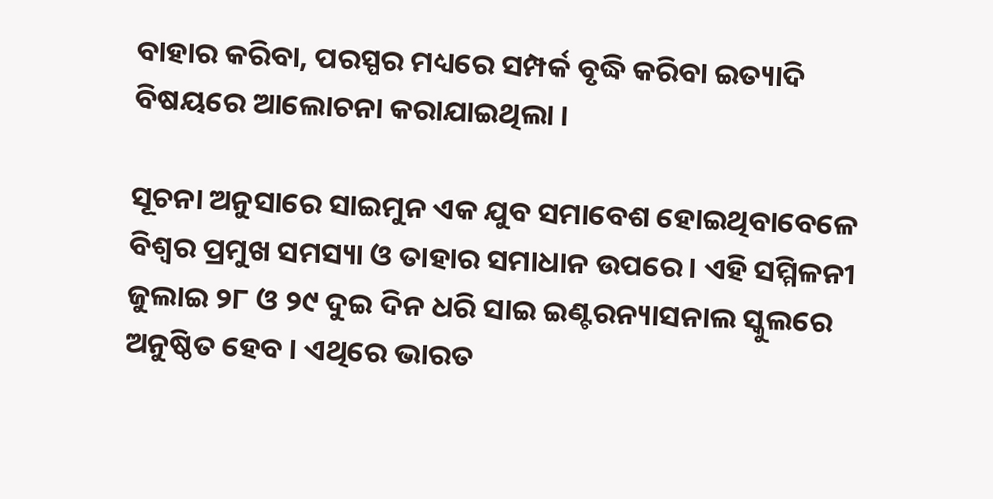ବାହାର କରିବା, ପରସ୍ପର ମଧ୍ୟରେ ସମ୍ପର୍କ ବୃଦ୍ଧି କରିବା ଇତ୍ୟାଦି ବିଷୟରେ ଆଲୋଚନା କରାଯାଇଥିଲା ।

ସୂଚନା ଅନୁସାରେ ସାଇମୁନ ଏକ ଯୁବ ସମାବେଶ ହୋଇଥିବାବେଳେ ବିଶ୍ୱର ପ୍ରମୁଖ ସମସ୍ୟା ଓ ତାହାର ସମାଧାନ ଉପରେ । ଏହି ସମ୍ମିଳନୀ ଜୁଲାଇ ୨୮ ଓ ୨୯ ଦୁଇ ଦିନ ଧରି ସାଇ ଇଣ୍ଟରନ୍ୟାସନାଲ ସ୍କୁଲରେ ଅନୁଷ୍ଠିତ ହେବ । ଏଥିରେ ଭାରତ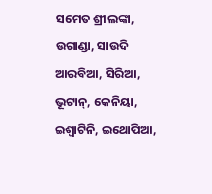ସମେତ ଶ୍ରୀଲଙ୍କା, ଉଗାଣ୍ଡା, ସାଉଦି ଆରବିଆ, ସିରିଆ, ଭୂଟାନ୍, କେନିୟା, ଇଶ୍ୱାଟିନି, ଇଥୋପିଆ,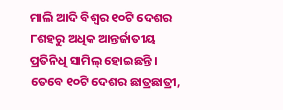ମାଲି ଆଦି ବିଶ୍ୱର ୧୦ଟି ଦେଶର ୮ଶହରୁ ଅଧିକ ଆନ୍ତର୍ଜାତୀୟ ପ୍ରତିନିଧି ସାମିଲ୍ ହୋଇଛନ୍ତି । ତେବେ ୧୦ଟି ଦେଶର ଛାତ୍ରଛାତ୍ରୀ,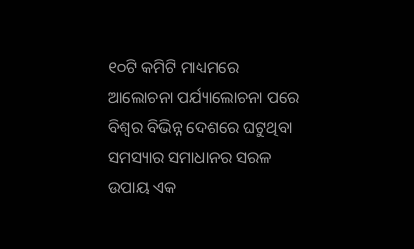୧୦ଟି କମିଟି ମାଧ୍ୟମରେ ଆଲୋଚନା ପର୍ଯ୍ୟାଲୋଚନା ପରେ ବିଶ୍ୱର ବିଭିନ୍ନ ଦେଶରେ ଘଟୁଥିବା ସମସ୍ୟାର ସମାଧାନର ସରଳ ଉପାୟ ଏକ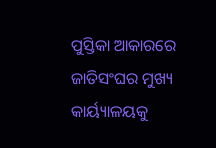ପୁସ୍ତିକା ଆକାରରେ ଜାତିସଂଘର ମୁଖ୍ୟ କାର୍ୟ୍ୟାଳୟକୁ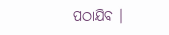ପଠାଯିବ ।